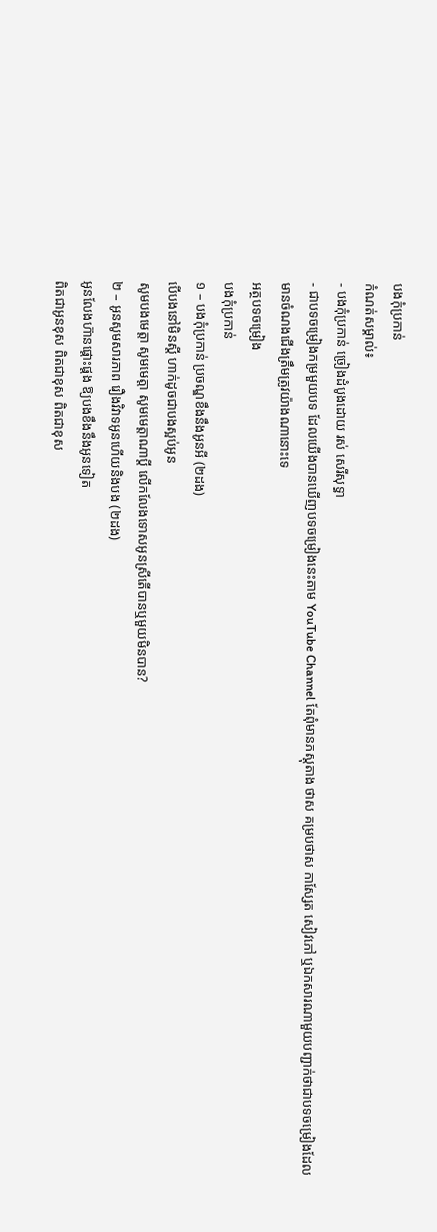បងកុំប្រកាន់
កំណត់សម្គាល់៖
- បងកុំប្រកាន់ ច្រៀងដំបូងដោយ រស់ សេរីសុទ្ធា
- ជាបទចម្រៀងកម្រមួយបទ ដែលយើងបានឃើញបទចម្រៀងនេះតាម YouTube Channel តែពុំមានភស្តុតាង ថាស គម្របថាស កាស្សែត សៀវភៅ ឬឯកសារណាមួយបញ្ជាក់ថាជាបទចម្រៀងដែលមានចំណងជើងត្រឹមត្រូវយ៉ាងណានោះទេ
អត្ថបទចម្រៀង
បងកុំប្រកាន់
១ – បងកុំប្រកាន់ ប្រចណ្ឌខឹងនឹងអូនអី (២ដង)
បើបងនៅមិនស្ដី ហាក់ដូចជាបងស្អប់អូន
សូមបងមេត្តា សូមមេត្តា សូមមេត្តាណាប្ដី លើកលែងទោសអូនស្រីតើបានឬមួយមិនបាន?
២ – អូនសូមសារភាព រឿងវិវាទអូនហើយនិងបង (២ដង)
អូនលែងហ៊ានផ្ដោះផ្ដង ឱ្យបងខឹងនឹងអូនទៀត
ពិតជាអូនខុស ពិតជាខុស ពិតជាខុស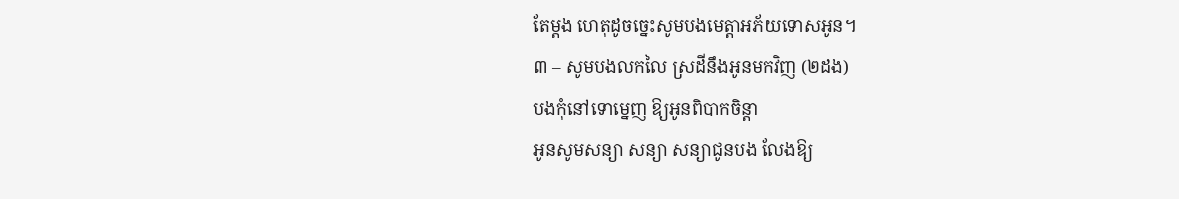តែម្ដង ហេតុដូចច្នេះសូមបងមេត្តាអភ័យទោសអូន។
៣ – សូមបងលកលៃ ស្រដីនឹងអូនមកវិញ (២ដង)
បងកុំនៅទោម្នេញ ឱ្យអូនពិបាកចិន្តា
អូនសូមសន្យា សន្យា សន្យាជូនបង លែងឱ្យ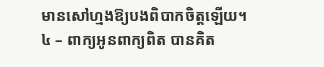មានសៅហ្មងឱ្យបងពិបាកចិត្តឡើយ។
៤ – ពាក្យអូនពាក្យពិត បានគិត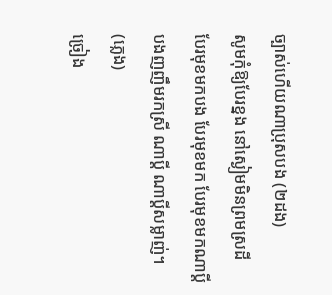ច្បាស់ហើយណាប្រុសបង (២ដង)
សូមកុំឱ្យបែរខ្នង នៅស្ងៀមមិនព្រមស្រដី
បែរមុខមកបង បែរមុខមក បែរមុខមកណាប្ដី បងញញឹមរកស្រី ណាប្ដី ណាប្ដីសម្លាញ់។
(ភ្លេង)
ច្រៀង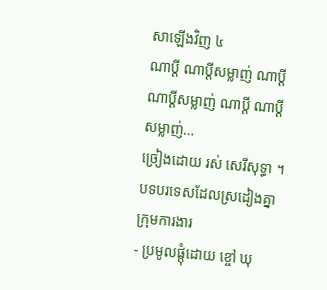សាឡើងវិញ ៤
ណាប្ដី ណាប្ដីសម្លាញ់ ណាប្ដី ណាប្ដីសម្លាញ់ ណាប្ដី ណាប្ដីសម្លាញ់…
ច្រៀងដោយ រស់ សេរីសុទ្ធា ។
បទបរទេសដែលស្រដៀងគ្នា
ក្រុមការងារ
- ប្រមូលផ្តុំដោយ ខ្ចៅ ឃុ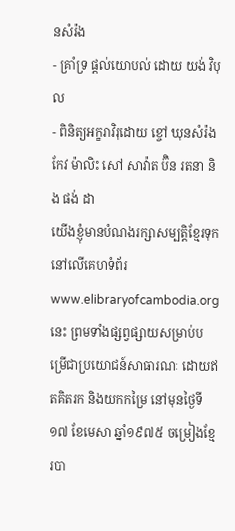នសំរ៉ង
- គ្រាំទ្រ ផ្តល់យោបល់ ដោយ យង់ វិបុល
- ពិនិត្យអក្ខរាវិរុដោយ ខ្ចៅ ឃុនសំរ៉ង កែវ ម៉ាលិះ សៅ សាវ៉ាត ប៊ិន រតនា និង ផង់ ដា
យើងខ្ញុំមានបំណងរក្សាសម្បត្តិខ្មែរទុកនៅលើគេហទំព័រ www.elibraryofcambodia.org នេះ ព្រមទាំងផ្សព្វផ្សាយសម្រាប់បម្រើជាប្រយោជន៍សាធារណៈ ដោយឥតគិតរក និងយកកម្រៃ នៅមុនថ្ងៃទី១៧ ខែមេសា ឆ្នាំ១៩៧៥ ចម្រៀងខ្មែរបា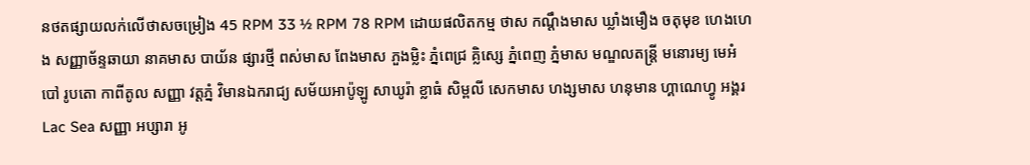នថតផ្សាយលក់លើថាសចម្រៀង 45 RPM 33 ½ RPM 78 RPM ដោយផលិតកម្ម ថាស កណ្ដឹងមាស ឃ្លាំងមឿង ចតុមុខ ហេងហេង សញ្ញាច័ន្ទឆាយា នាគមាស បាយ័ន ផ្សារថ្មី ពស់មាស ពែងមាស ភួងម្លិះ ភ្នំពេជ្រ គ្លិស្សេ ភ្នំពេញ ភ្នំមាស មណ្ឌលតន្រ្តី មនោរម្យ មេអំបៅ រូបតោ កាពីតូល សញ្ញា វត្តភ្នំ វិមានឯករាជ្យ សម័យអាប៉ូឡូ សាឃូរ៉ា ខ្លាធំ សិម្ពលី សេកមាស ហង្សមាស ហនុមាន ហ្គាណេហ្វូ អង្គរ Lac Sea សញ្ញា អប្សារា អូ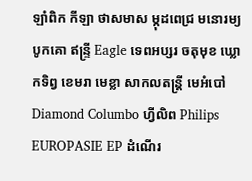ឡាំពិក កីឡា ថាសមាស ម្កុដពេជ្រ មនោរម្យ បូកគោ ឥន្ទ្រី Eagle ទេពអប្សរ ចតុមុខ ឃ្លោកទិព្វ ខេមរា មេខ្លា សាកលតន្ត្រី មេអំបៅ Diamond Columbo ហ្វីលិព Philips EUROPASIE EP ដំណើរ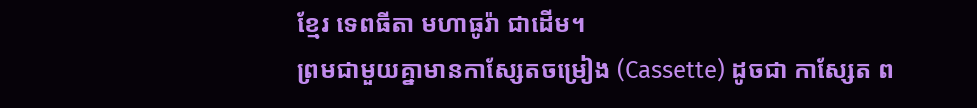ខ្មែរ ទេពធីតា មហាធូរ៉ា ជាដើម។
ព្រមជាមួយគ្នាមានកាសែ្សតចម្រៀង (Cassette) ដូចជា កាស្សែត ព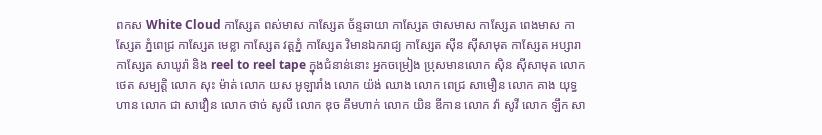ពកស White Cloud កាស្សែត ពស់មាស កាស្សែត ច័ន្ទឆាយា កាស្សែត ថាសមាស កាស្សែត ពេងមាស កាស្សែត ភ្នំពេជ្រ កាស្សែត មេខ្លា កាស្សែត វត្តភ្នំ កាស្សែត វិមានឯករាជ្យ កាស្សែត ស៊ីន ស៊ីសាមុត កាស្សែត អប្សារា កាស្សែត សាឃូរ៉ា និង reel to reel tape ក្នុងជំនាន់នោះ អ្នកចម្រៀង ប្រុសមានលោក ស៊ិន ស៊ីសាមុត លោក ថេត សម្បត្តិ លោក សុះ ម៉ាត់ លោក យស អូឡារាំង លោក យ៉ង់ ឈាង លោក ពេជ្រ សាមឿន លោក គាង យុទ្ធហាន លោក ជា សាវឿន លោក ថាច់ សូលី លោក ឌុច គឹមហាក់ លោក យិន ឌីកាន លោក វ៉ា សូវី លោក ឡឹក សា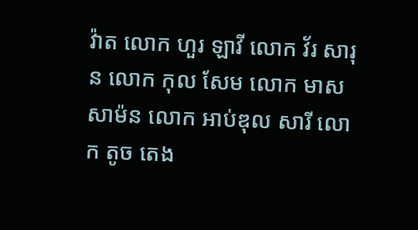វ៉ាត លោក ហួរ ឡាវី លោក វ័រ សារុន លោក កុល សែម លោក មាស សាម៉ន លោក អាប់ឌុល សារី លោក តូច តេង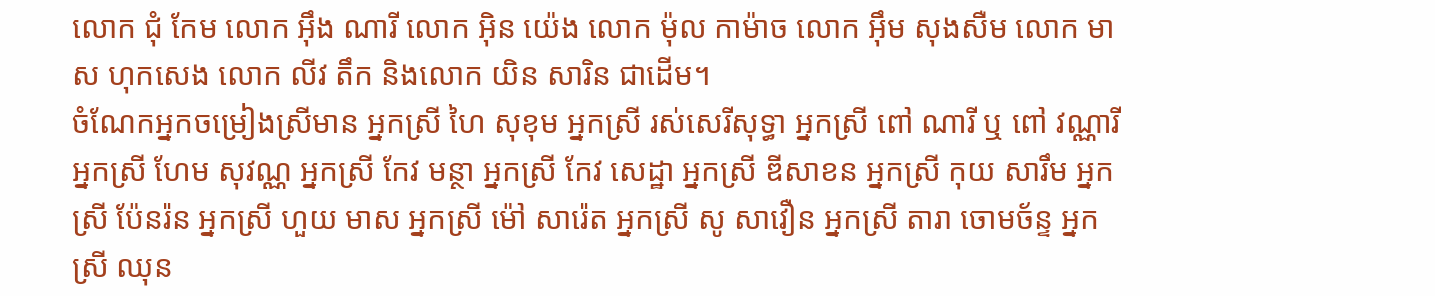លោក ជុំ កែម លោក អ៊ឹង ណារី លោក អ៊ិន យ៉េង លោក ម៉ុល កាម៉ាច លោក អ៊ឹម សុងសឺម លោក មាស ហុកសេង លោក លីវ តឹក និងលោក យិន សារិន ជាដើម។
ចំណែកអ្នកចម្រៀងស្រីមាន អ្នកស្រី ហៃ សុខុម អ្នកស្រី រស់សេរីសុទ្ធា អ្នកស្រី ពៅ ណារី ឬ ពៅ វណ្ណារី អ្នកស្រី ហែម សុវណ្ណ អ្នកស្រី កែវ មន្ថា អ្នកស្រី កែវ សេដ្ឋា អ្នកស្រី ឌីសាខន អ្នកស្រី កុយ សារឹម អ្នកស្រី ប៉ែនរ៉ន អ្នកស្រី ហួយ មាស អ្នកស្រី ម៉ៅ សារ៉េត អ្នកស្រី សូ សាវឿន អ្នកស្រី តារា ចោមច័ន្ទ អ្នកស្រី ឈុន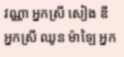វណ្ណា អ្នកស្រី សៀង ឌី អ្នកស្រី ឈូន ម៉ាឡៃ អ្នក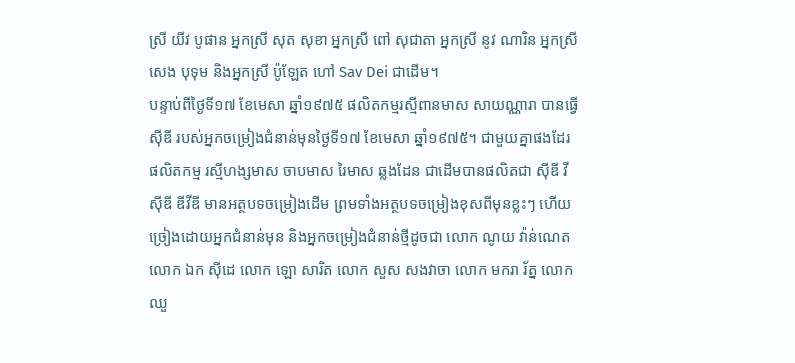ស្រី យីវ បូផាន អ្នកស្រី សុត សុខា អ្នកស្រី ពៅ សុជាតា អ្នកស្រី នូវ ណារិន អ្នកស្រី សេង បុទុម និងអ្នកស្រី ប៉ូឡែត ហៅ Sav Dei ជាដើម។
បន្ទាប់ពីថ្ងៃទី១៧ ខែមេសា ឆ្នាំ១៩៧៥ ផលិតកម្មរស្មីពានមាស សាយណ្ណារា បានធ្វើស៊ីឌី របស់អ្នកចម្រៀងជំនាន់មុនថ្ងៃទី១៧ ខែមេសា ឆ្នាំ១៩៧៥។ ជាមួយគ្នាផងដែរ ផលិតកម្ម រស្មីហង្សមាស ចាបមាស រៃមាស ឆ្លងដែន ជាដើមបានផលិតជា ស៊ីឌី វីស៊ីឌី ឌីវីឌី មានអត្ថបទចម្រៀងដើម ព្រមទាំងអត្ថបទចម្រៀងខុសពីមុនខ្លះៗ ហើយច្រៀងដោយអ្នកជំនាន់មុន និងអ្នកចម្រៀងជំនាន់ថ្មីដូចជា លោក ណូយ វ៉ាន់ណេត លោក ឯក ស៊ីដេ លោក ឡោ សារិត លោក សួស សងវាចា លោក មករា រ័ត្ន លោក ឈួ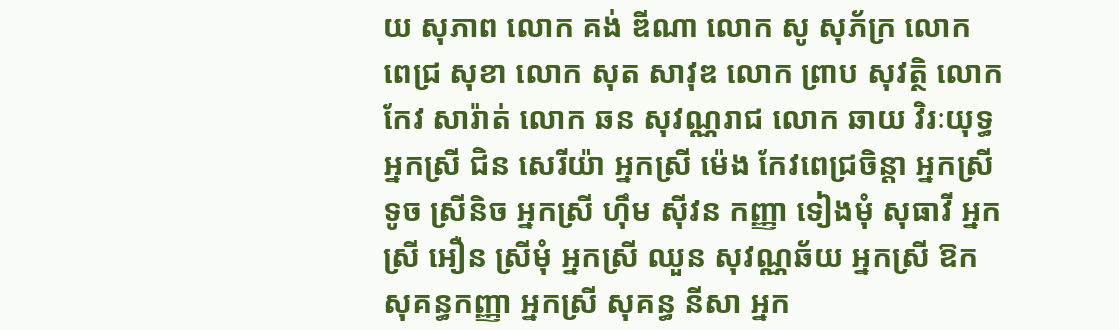យ សុភាព លោក គង់ ឌីណា លោក សូ សុភ័ក្រ លោក ពេជ្រ សុខា លោក សុត សាវុឌ លោក ព្រាប សុវត្ថិ លោក កែវ សារ៉ាត់ លោក ឆន សុវណ្ណរាជ លោក ឆាយ វិរៈយុទ្ធ អ្នកស្រី ជិន សេរីយ៉ា អ្នកស្រី ម៉េង កែវពេជ្រចិន្តា អ្នកស្រី ទូច ស្រីនិច អ្នកស្រី ហ៊ឹម ស៊ីវន កញ្ញា ទៀងមុំ សុធាវី អ្នកស្រី អឿន ស្រីមុំ អ្នកស្រី ឈួន សុវណ្ណឆ័យ អ្នកស្រី ឱក សុគន្ធកញ្ញា អ្នកស្រី សុគន្ធ នីសា អ្នក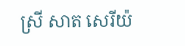ស្រី សាត សេរីយ៉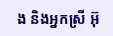ង និងអ្នកស្រី អ៊ុ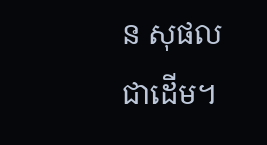ន សុផល ជាដើម។